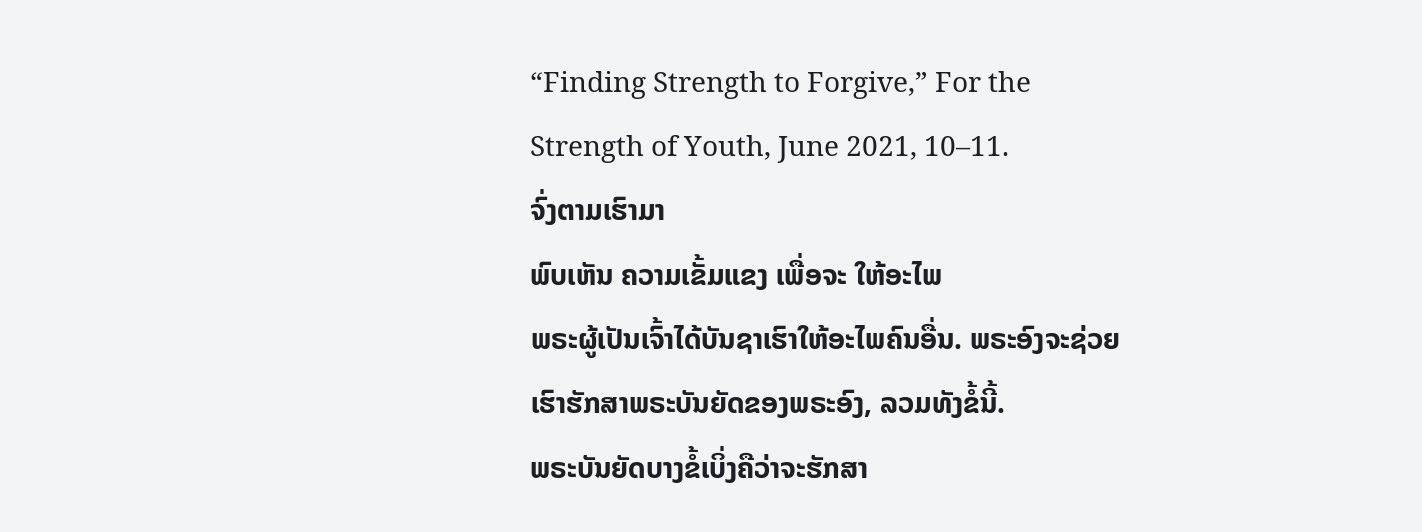“Finding Strength to Forgive,” For the Strength of Youth, June 2021, 10–11.
ຈົ່ງຕາມເຮົາມາ
ພົບເຫັນ ຄວາມເຂັ້ມແຂງ ເພື່ອຈະ ໃຫ້ອະໄພ
ພຣະຜູ້ເປັນເຈົ້າໄດ້ບັນຊາເຮົາໃຫ້ອະໄພຄົນອື່ນ. ພຣະອົງຈະຊ່ວຍເຮົາຮັກສາພຣະບັນຍັດຂອງພຣະອົງ, ລວມທັງຂໍ້ນີ້.
ພຣະບັນຍັດບາງຂໍ້ເບິ່ງຄືວ່າຈະຮັກສາ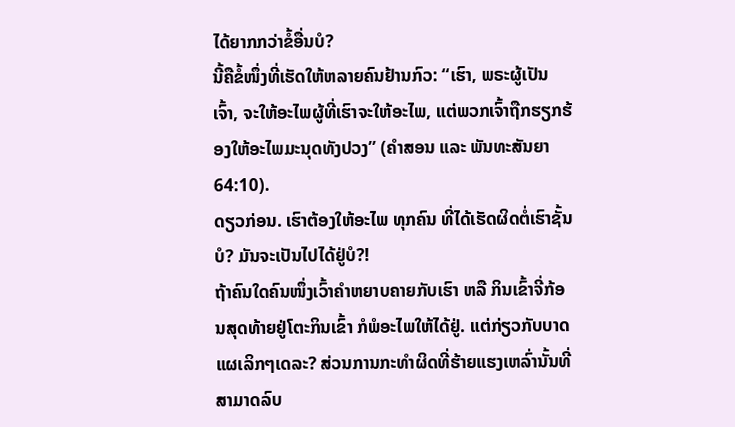ໄດ້ຍາກກວ່າຂໍ້ອື່ນບໍ?
ນີ້ຄືຂໍ້ໜຶ່ງທີ່ເຮັດໃຫ້ຫລາຍຄົນຢ້ານກົວ: “ເຮົາ, ພຣະຜູ້ເປັນເຈົ້າ, ຈະໃຫ້ອະໄພຜູ້ທີ່ເຮົາຈະໃຫ້ອະໄພ, ແຕ່ພວກເຈົ້າຖືກຮຽກຮ້ອງໃຫ້ອະໄພມະນຸດທັງປວງ” (ຄຳສອນ ແລະ ພັນທະສັນຍາ 64:10).
ດຽວກ່ອນ. ເຮົາຕ້ອງໃຫ້ອະໄພ ທຸກຄົນ ທີ່ໄດ້ເຮັດຜິດຕໍ່ເຮົາຊັ້ນບໍ? ມັນຈະເປັນໄປໄດ້ຢູ່ບໍ?!
ຖ້າຄົນໃດຄົນໜຶ່ງເວົ້າຄຳຫຍາບຄາຍກັບເຮົາ ຫລື ກິນເຂົ້າຈີ່ກ້ອນສຸດທ້າຍຢູ່ໂຕະກິນເຂົ້າ ກໍພໍອະໄພໃຫ້ໄດ້ຢູ່. ແຕ່ກ່ຽວກັບບາດແຜເລິກໆເດລະ? ສ່ວນການກະທຳຜິດທີ່ຮ້າຍແຮງເຫລົ່ານັ້ນທີ່ສາມາດລົບ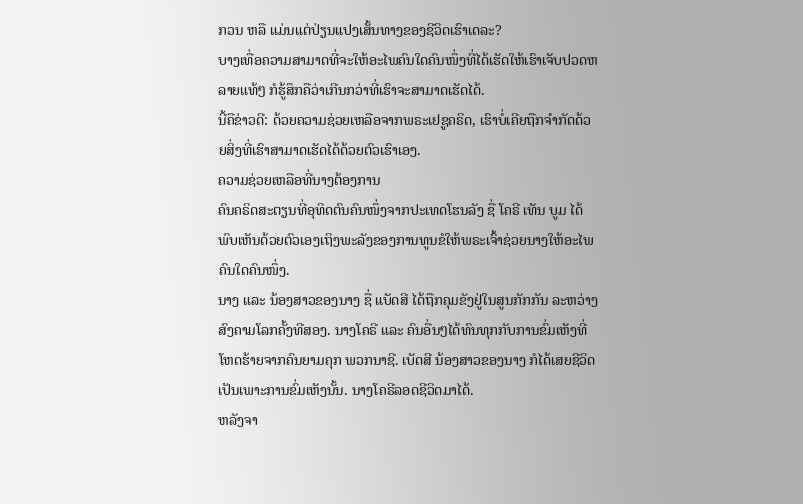ກວນ ຫລື ແມ່ນແຕ່ປ່ຽນແປງເສັ້ນທາງຂອງຊີວິດເຮົາເດລະ?
ບາງເທື່ອຄວາມສາມາດທີ່ຈະໃຫ້ອະໄພຄົນໃດຄົນໜຶ່ງທີ່ໄດ້ເຮັດໃຫ້ເຮົາເຈັບປວດຫລາຍແທ້ໆ ກໍຮູ້ສຶກຄືວ່າເກີນກວ່າທີ່ເຮົາຈະສາມາດເຮັດໄດ້.
ນີ້ຄືຂ່າວດີ: ດ້ວຍຄວາມຊ່ວຍເຫລືອຈາກພຣະເຢຊູຄຣິດ, ເຮົາບໍ່ເຄີຍຖືກຈຳກັດດ້ວຍສິ່ງທີ່ເຮົາສາມາດເຮັດໄດ້ດ້ວຍຕົວເຮົາເອງ.
ຄວາມຊ່ວຍເຫລືອທີ່ນາງຕ້ອງການ
ຄົນຄຣິດສະຕຽນທີ່ອຸທິດຕົນຄົນໜຶ່ງຈາກປະເທດໂຮນລັງ ຊື່ ໂຄຣີ ເທັນ ບູມ ໄດ້ພົບເຫັນດ້ວຍຕົວເອງເຖິງພະລັງຂອງການທູນຂໍໃຫ້ພຣະເຈົ້າຊ່ວຍນາງໃຫ້ອະໄພຄົນໃດຄົນໜຶ່ງ.
ນາງ ແລະ ນ້ອງສາວຂອງນາງ ຊື່ ແບັດສີ ໄດ້ຖືກຄຸມຂັງຢູ່ໃນສູນກັກກັນ ລະຫວ່າງສົງຄາມໂລກຄັ້ງທີສອງ. ນາງໂຄຣີ ແລະ ຄົນອື່ນໆໄດ້ທົນທຸກກັບການຂົ່ມເຫັງທີ່ໂຫດຮ້າຍຈາກຄົນຍາມຄຸກ ພວກນາຊີ. ເບັດສີ ນ້ອງສາວຂອງນາງ ກໍໄດ້ເສຍຊີວິດເປັນເພາະການຂົ່ມເຫັງນັ້ນ. ນາງໂຄຣີລອດຊີວິດມາໄດ້.
ຫລັງຈາ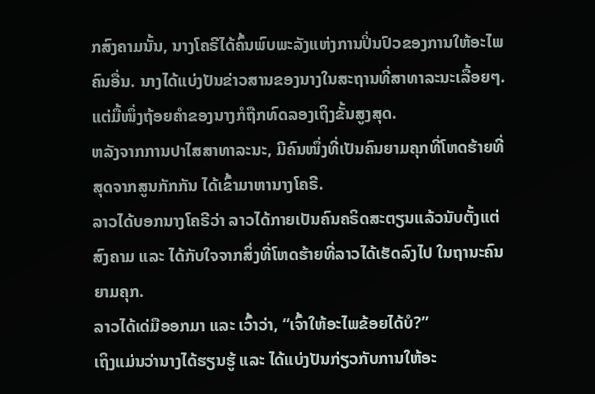ກສົງຄາມນັ້ນ, ນາງໂຄຣີໄດ້ຄົ້ນພົບພະລັງແຫ່ງການປິ່ນປົວຂອງການໃຫ້ອະໄພຄົນອື່ນ. ນາງໄດ້ແບ່ງປັນຂ່າວສານຂອງນາງໃນສະຖານທີ່ສາທາລະນະເລື້ອຍໆ. ແຕ່ມື້ໜຶ່ງຖ້ອຍຄຳຂອງນາງກໍຖືກທົດລອງເຖິງຂັ້ນສູງສຸດ.
ຫລັງຈາກການປາໄສສາທາລະນະ, ມີຄົນໜຶ່ງທີ່ເປັນຄົນຍາມຄຸກທີ່ໂຫດຮ້າຍທີ່ສຸດຈາກສູນກັກກັນ ໄດ້ເຂົ້າມາຫານາງໂຄຣີ.
ລາວໄດ້ບອກນາງໂຄຣີວ່າ ລາວໄດ້ກາຍເປັນຄົນຄຣິດສະຕຽນແລ້ວນັບຕັ້ງແຕ່ສົງຄາມ ແລະ ໄດ້ກັບໃຈຈາກສິ່ງທີ່ໂຫດຮ້າຍທີ່ລາວໄດ້ເຮັດລົງໄປ ໃນຖານະຄົນຍາມຄຸກ.
ລາວໄດ້ເດ່ມືອອກມາ ແລະ ເວົ້າວ່າ, “ເຈົ້າໃຫ້ອະໄພຂ້ອຍໄດ້ບໍ?”
ເຖິງແມ່ນວ່ານາງໄດ້ຮຽນຮູ້ ແລະ ໄດ້ແບ່ງປັນກ່ຽວກັບການໃຫ້ອະ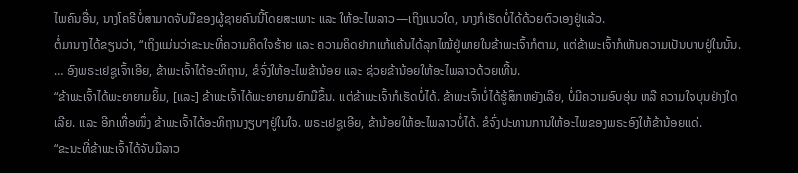ໄພຄົນອື່ນ, ນາງໂຄຣີບໍ່ສາມາດຈັບມືຂອງຜູ້ຊາຍຄົນນີ້ໂດຍສະເພາະ ແລະ ໃຫ້ອະໄພລາວ—ເຖິງແນວໃດ, ນາງກໍເຮັດບໍ່ໄດ້ດ້ວຍຕົວເອງຢູ່ແລ້ວ.
ຕໍ່ມານາງໄດ້ຂຽນວ່າ, “ເຖິງແມ່ນວ່າຂະນະທີ່ຄວາມຄິດໃຈຮ້າຍ ແລະ ຄວາມຄິດຢາກແກ້ແຄ້ນໄດ້ລຸກໄໝ້ຢູ່ພາຍໃນຂ້າພະເຈົ້າກໍຕາມ, ແຕ່ຂ້າພະເຈົ້າກໍເຫັນຄວາມເປັນບາບຢູ່ໃນນັ້ນ. … ອົງພຣະເຢຊູເຈົ້າເອີຍ, ຂ້າພະເຈົ້າໄດ້ອະທິຖານ, ຂໍຈົ່ງໃຫ້ອະໄພຂ້ານ້ອຍ ແລະ ຊ່ວຍຂ້ານ້ອຍໃຫ້ອະໄພລາວດ້ວຍເທີ້ນ.
“ຂ້າພະເຈົ້າໄດ້ພະຍາຍາມຍິ້ມ, [ແລະ] ຂ້າພະເຈົ້າໄດ້ພະຍາຍາມຍົກມືຂຶ້ນ. ແຕ່ຂ້າພະເຈົ້າກໍເຮັດບໍ່ໄດ້. ຂ້າພະເຈົ້າບໍ່ໄດ້ຮູ້ສຶກຫຍັງເລີຍ, ບໍ່ມີຄວາມອົບອຸ່ນ ຫລື ຄວາມໃຈບຸນຢ່າງໃດເລີຍ. ແລະ ອີກເທື່ອໜຶ່ງ ຂ້າພະເຈົ້າໄດ້ອະທິຖານງຽບໆຢູ່ໃນໃຈ. ພຣະເຢຊູເອີຍ, ຂ້ານ້ອຍໃຫ້ອະໄພລາວບໍ່ໄດ້. ຂໍຈົ່ງປະທານການໃຫ້ອະໄພຂອງພຣະອົງໃຫ້ຂ້ານ້ອຍແດ່.
“ຂະນະທີ່ຂ້າພະເຈົ້າໄດ້ຈັບມືລາວ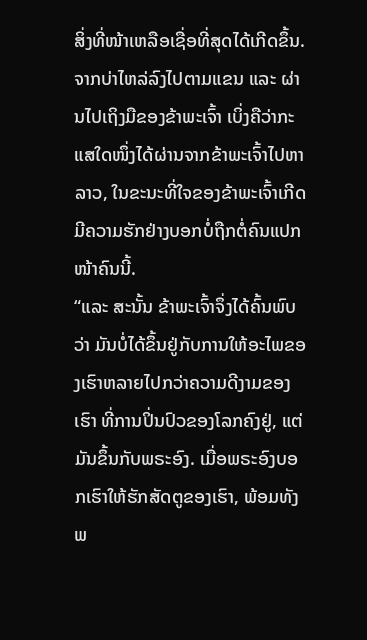ສິ່ງທີ່ໜ້າເຫລືອເຊື່ອທີ່ສຸດໄດ້ເກີດຂຶ້ນ. ຈາກບ່າໄຫລ່ລົງໄປຕາມແຂນ ແລະ ຜ່ານໄປເຖິງມືຂອງຂ້າພະເຈົ້າ ເບິ່ງຄືວ່າກະແສໃດໜຶ່ງໄດ້ຜ່ານຈາກຂ້າພະເຈົ້າໄປຫາລາວ, ໃນຂະນະທີ່ໃຈຂອງຂ້າພະເຈົ້າເກີດມີຄວາມຮັກຢ່າງບອກບໍ່ຖືກຕໍ່ຄົນແປກໜ້າຄົນນີ້.
“ແລະ ສະນັ້ນ ຂ້າພະເຈົ້າຈຶ່ງໄດ້ຄົ້ນພົບວ່າ ມັນບໍ່ໄດ້ຂຶ້ນຢູ່ກັບການໃຫ້ອະໄພຂອງເຮົາຫລາຍໄປກວ່າຄວາມດີງາມຂອງເຮົາ ທີ່ການປິ່ນປົວຂອງໂລກຄົງຢູ່, ແຕ່ມັນຂຶ້ນກັບພຣະອົງ. ເມື່ອພຣະອົງບອກເຮົາໃຫ້ຮັກສັດຕູຂອງເຮົາ, ພ້ອມທັງພ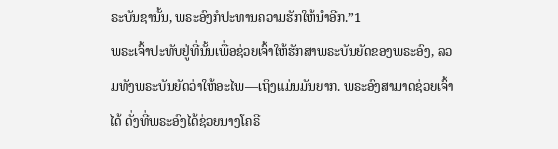ຣະບັນຊານັ້ນ, ພຣະອົງກໍປະທານຄວາມຮັກໃຫ້ນຳອີກ.”1
ພຣະເຈົ້າປະທັບຢູ່ທີ່ນັ້ນເພື່ອຊ່ວຍເຈົ້າໃຫ້ຮັກສາພຣະບັນຍັດຂອງພຣະອົງ, ລວມທັງພຣະບັນຍັດວ່າໃຫ້ອະໄພ—ເຖິງແມ່ນມັນຍາກ. ພຣະອົງສາມາດຊ່ວຍເຈົ້າໄດ້ ດັ່ງທີ່ພຣະອົງໄດ້ຊ່ວຍນາງໂຄຣີ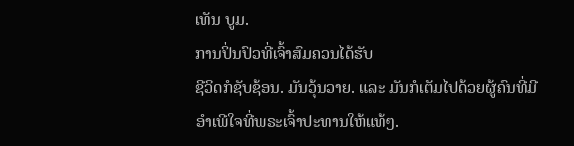ເທັນ ບູມ.
ການປິ່ນປົວທີ່ເຈົ້າສົມຄວນໄດ້ຮັບ
ຊີວິດກໍຊັບຊ້ອນ. ມັນວຸ້ນວາຍ. ແລະ ມັນກໍເຕັມໄປດ້ວຍຜູ້ຄົນທີ່ມີອຳເພີໃຈທີ່ພຣະເຈົ້າປະທານໃຫ້ແທ້ໆ.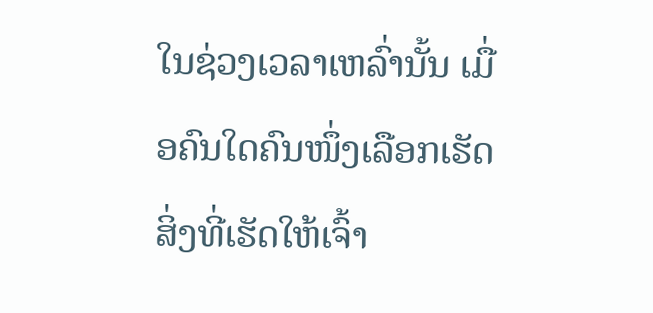ໃນຊ່ວງເວລາເຫລົ່ານັ້ນ ເມື່ອຄົນໃດຄົນໜຶ່ງເລືອກເຮັດສິ່ງທີ່ເຮັດໃຫ້ເຈົ້າ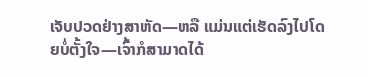ເຈັບປວດຢ່າງສາຫັດ—ຫລື ແມ່ນແຕ່ເຮັດລົງໄປໂດຍບໍ່ຕັ້ງໃຈ—ເຈົ້າກໍສາມາດໄດ້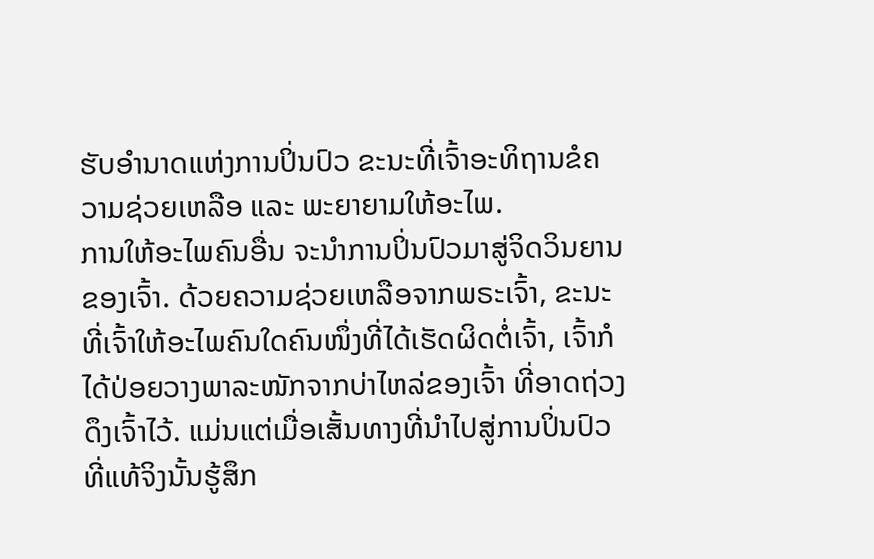ຮັບອຳນາດແຫ່ງການປິ່ນປົວ ຂະນະທີ່ເຈົ້າອະທິຖານຂໍຄວາມຊ່ວຍເຫລືອ ແລະ ພະຍາຍາມໃຫ້ອະໄພ.
ການໃຫ້ອະໄພຄົນອື່ນ ຈະນຳການປິ່ນປົວມາສູ່ຈິດວິນຍານຂອງເຈົ້າ. ດ້ວຍຄວາມຊ່ວຍເຫລືອຈາກພຣະເຈົ້າ, ຂະນະທີ່ເຈົ້າໃຫ້ອະໄພຄົນໃດຄົນໜຶ່ງທີ່ໄດ້ເຮັດຜິດຕໍ່ເຈົ້າ, ເຈົ້າກໍໄດ້ປ່ອຍວາງພາລະໜັກຈາກບ່າໄຫລ່ຂອງເຈົ້າ ທີ່ອາດຖ່ວງດຶງເຈົ້າໄວ້. ແມ່ນແຕ່ເມື່ອເສັ້ນທາງທີ່ນຳໄປສູ່ການປິ່ນປົວທີ່ແທ້ຈິງນັ້ນຮູ້ສຶກ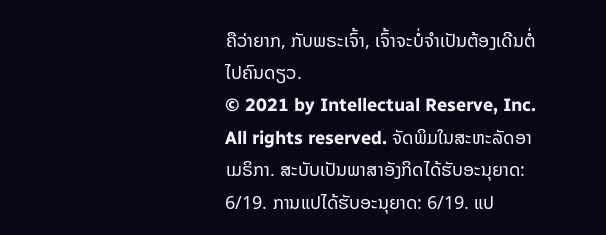ຄືວ່າຍາກ, ກັບພຣະເຈົ້າ, ເຈົ້າຈະບໍ່ຈຳເປັນຕ້ອງເດີນຕໍ່ໄປຄົນດຽວ.
© 2021 by Intellectual Reserve, Inc. All rights reserved. ຈັດພິມໃນສະຫະລັດອາເມຣິກາ. ສະບັບເປັນພາສາອັງກິດໄດ້ຮັບອະນຸຍາດ: 6/19. ການແປໄດ້ຮັບອະນຸຍາດ: 6/19. ແປ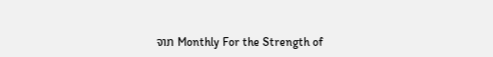ຈາກ Monthly For the Strength of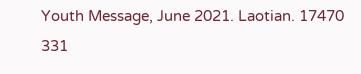Youth Message, June 2021. Laotian. 17470 331